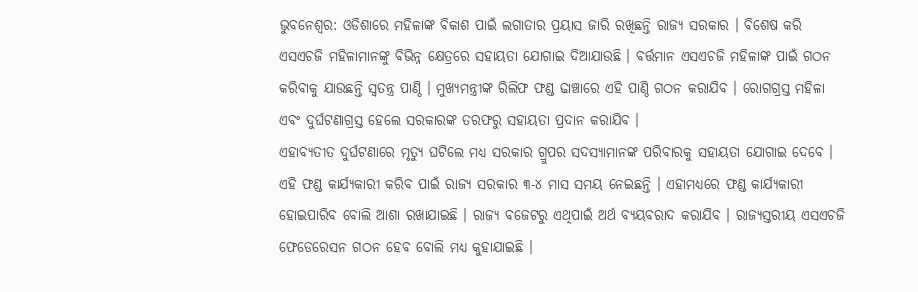ଭୁବନେଶ୍ୱର: ଓଡିଶାରେ ମହିଳାଙ୍କ ବିକାଶ ପାଇଁ ଲଗାତାର ପ୍ରୟାସ ଜାରି ରଖିଛନ୍ତି ରାଜ୍ୟ ସରକାର । ବିଶେଷ କରି ଏସଏଚଜି ମହିଳାମାନଙ୍କୁ ବିଭିନ୍ନ କ୍ଷେତ୍ରରେ ସହାୟତା ଯୋଗାଇ ଦିଆଯାଉଛି । ବର୍ତ୍ତମାନ ଏସଏଚଜି ମହିଳାଙ୍କ ପାଇଁ ଗଠନ କରିବାକୁ ଯାଉଛନ୍ତି ସ୍ୱତନ୍ତ୍ର ପାଣ୍ଠି । ମୁଖ୍ୟମନ୍ତ୍ରୀଙ୍କ ରିଲିଫ ଫଣ୍ଡ ଢାଞ୍ଚାରେ ଏହି ପାଣ୍ଠି ଗଠନ କରାଯିବ । ରୋଗଗ୍ରସ୍ତ ମହିଳା ଏବଂ ଦୁର୍ଘଟଣାଗ୍ରସ୍ତ ହେଲେ ସରକାରଙ୍କ ତରଫରୁ ସହାୟତା ପ୍ରଦାନ କରାଯିବ ।
ଏହାବ୍ୟତୀତ ଦୁର୍ଘଟଣାରେ ମୃତ୍ୟୁ ଘଟିଲେ ମଧ୍ୟ ସରକାର ଗ୍ରୁପର ସଦସ୍ୟାମାନଙ୍କ ପରିବାରକୁ ସହାୟତା ଯୋଗାଇ ଦେବେ । ଏହି ଫଣ୍ଡ କାର୍ଯ୍ୟକାରୀ କରିବ ପାଇଁ ରାଜ୍ୟ ସରକାର ୩-୪ ମାସ ସମୟ ନେଇଛନ୍ତି । ଏହାମଧ୍ୟରେ ଫଣ୍ଡ କାର୍ଯ୍ୟକାରୀ ହୋଇପାରିବ ବୋଲି ଆଶା ରଖାଯାଇଛି । ରାଜ୍ୟ ବଜେଟରୁ ଏଥିପାଇଁ ଅର୍ଥ ବ୍ୟୟବରାଦ କରାଯିବ । ରାଜ୍ୟସ୍ତରୀୟ ଏସଏଚଜି ଫେଡେରେସନ ଗଠନ ହେବ ବୋଲି ମଧ୍ୟ କୁହାଯାଇଛି ।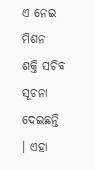ଏ ନେଇ ମିଶନ ଶକ୍ତି ସଚିବ ସୂଚନା ଦେଇଛନ୍ତି । ଏହା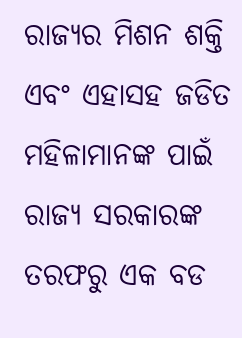ରାଜ୍ୟର ମିଶନ ଶକ୍ତି ଏବଂ ଏହାସହ ଜଡିତ ମହିଳାମାନଙ୍କ ପାଇଁ ରାଜ୍ୟ ସରକାରଙ୍କ ତରଫରୁ ଏକ ବଡ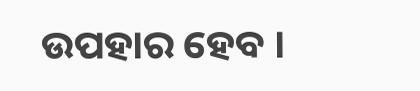ଉପହାର ହେବ ।